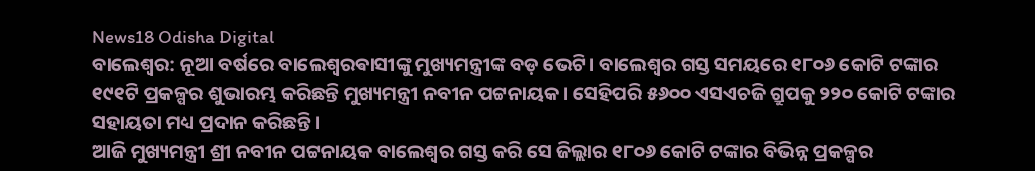News18 Odisha Digital
ବାଲେଶ୍ୱର: ନୂଆ ବର୍ଷରେ ବାଲେଶ୍ୱରଵାସୀଙ୍କୁ ମୁଖ୍ୟମନ୍ତ୍ରୀଙ୍କ ବଡ଼ ଭେଟି। ବାଲେଶ୍ବର ଗସ୍ତ ସମୟରେ ୧୮୦୬ କୋଟି ଟଙ୍କାର ୧୯୧ଟି ପ୍ରକଳ୍ପର ଶୁଭାରମ୍ଭ କରିଛନ୍ତି ମୁଖ୍ୟମନ୍ତ୍ରୀ ନବୀନ ପଟ୍ଟନାୟକ। ସେହିପରି ୫୬୦୦ ଏସଏଚଜି ଗ୍ରୁପକୁ ୨୨୦ କୋଟି ଟଙ୍କାର ସହାୟତା ମଧ୍ୟ ପ୍ରଦାନ କରିଛନ୍ତି।
ଆଜି ମୁଖ୍ୟମନ୍ତ୍ରୀ ଶ୍ରୀ ନବୀନ ପଟ୍ଟନାୟକ ବାଲେଶ୍ବର ଗସ୍ତ କରି ସେ ଜିଲ୍ଲାର ୧୮୦୬ କୋଟି ଟଙ୍କାର ବିଭିନ୍ନ ପ୍ରକଳ୍ପର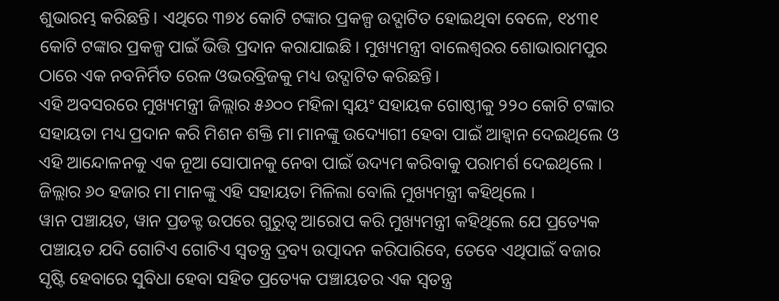ଶୁଭାରମ୍ଭ କରିଛନ୍ତି। ଏଥିରେ ୩୭୪ କୋଟି ଟଙ୍କାର ପ୍ରକଳ୍ପ ଉଦ୍ଘାଟିତ ହୋଇଥିବା ବେଳେ, ୧୪୩୧ କୋଟି ଟଙ୍କାର ପ୍ରକଳ୍ପ ପାଇଁ ଭିତ୍ତି ପ୍ରଦାନ କରାଯାଇଛି। ମୁଖ୍ୟମନ୍ତ୍ରୀ ବାଲେଶ୍ବରର ଶୋଭାରାମପୁର ଠାରେ ଏକ ନବନିର୍ମିତ ରେଳ ଓଭରବ୍ରିଜକୁ ମଧ୍ୟ ଉଦ୍ଘାଟିତ କରିଛନ୍ତି।
ଏହି ଅବସରରେ ମୁଖ୍ୟମନ୍ତ୍ରୀ ଜିଲ୍ଲାର ୫୬୦୦ ମହିଳା ସ୍ବୟଂ ସହାୟକ ଗୋଷ୍ଠୀକୁ ୨୨୦ କୋଟି ଟଙ୍କାର ସହାୟତା ମଧ୍ୟ ପ୍ରଦାନ କରି ମିଶନ ଶକ୍ତି ମା ମାନଙ୍କୁ ଉଦ୍ୟୋଗୀ ହେବା ପାଇଁ ଆହ୍ବାନ ଦେଇଥିଲେ ଓ ଏହି ଆନ୍ଦୋଳନକୁ ଏକ ନୂଆ ସୋପାନକୁ ନେବା ପାଇଁ ଉଦ୍ୟମ କରିବାକୁ ପରାମର୍ଶ ଦେଇଥିଲେ । ଜିଲ୍ଲାର ୬୦ ହଜାର ମା ମାନଙ୍କୁ ଏହି ସହାୟତା ମିଳିଲା ବୋଲି ମୁଖ୍ୟମନ୍ତ୍ରୀ କହିଥିଲେ ।
ୱାନ ପଞ୍ଚାୟତ, ୱାନ ପ୍ରଡକ୍ଟ ଉପରେ ଗୁରୁତ୍ବ ଆରୋପ କରି ମୁଖ୍ୟମନ୍ତ୍ରୀ କହିଥିଲେ ଯେ ପ୍ରତ୍ୟେକ ପଞ୍ଚାୟତ ଯଦି ଗୋଟିଏ ଗୋଟିଏ ସ୍ବତନ୍ତ୍ର ଦ୍ରବ୍ୟ ଉତ୍ପାଦନ କରିପାରିବେ, ତେବେ ଏଥିପାଇଁ ବଜାର ସୃଷ୍ଟି ହେବାରେ ସୁବିଧା ହେବା ସହିତ ପ୍ରତ୍ୟେକ ପଞ୍ଚାୟତର ଏକ ସ୍ବତନ୍ତ୍ର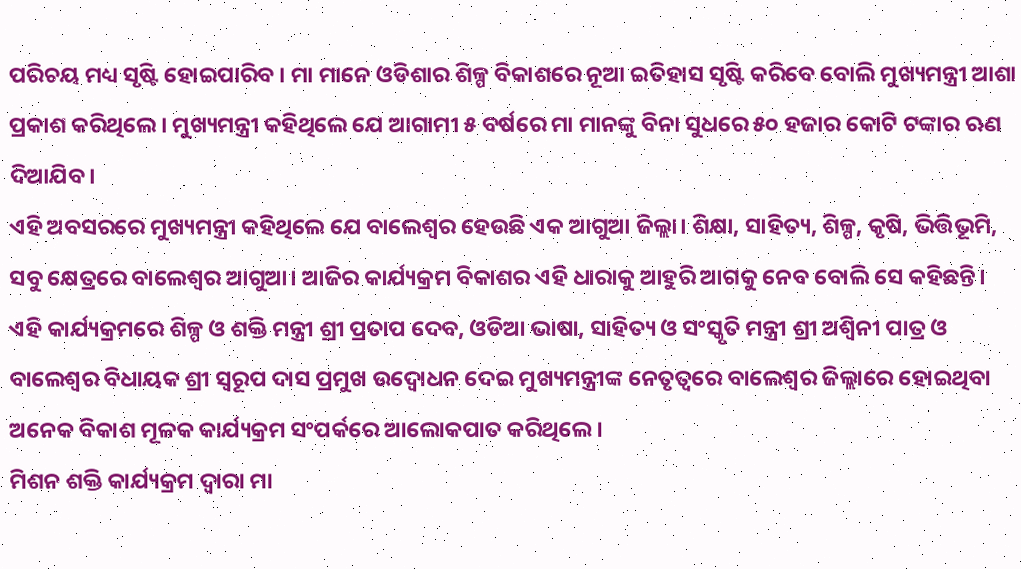ପରିଚୟ ମଧ୍ୟ ସୃଷ୍ଟି ହୋଇପାରିବ । ମା ମାନେ ଓଡିଶାର ଶିଳ୍ପ ବିକାଶରେ ନୂଆ ଇତିହାସ ସୃଷ୍ଟି କରିବେ ବୋଲି ମୁଖ୍ୟମନ୍ତ୍ରୀ ଆଶା ପ୍ରକାଶ କରିଥିଲେ । ମୁଖ୍ୟମନ୍ତ୍ରୀ କହିଥିଲେ ଯେ ଆଗାମୀ ୫ ବର୍ଷରେ ମା ମାନଙ୍କୁ ବିନା ସୁଧରେ ୫୦ ହଜାର କୋଟି ଟଙ୍କାର ଋଣ ଦିଆଯିବ।
ଏହି ଅବସରରେ ମୁଖ୍ୟମନ୍ତ୍ରୀ କହିଥିଲେ ଯେ ବାଲେଶ୍ବର ହେଉଛି ଏକ ଆଗୁଆ ଜିଲ୍ଲା। ଶିକ୍ଷା, ସାହିତ୍ୟ, ଶିଳ୍ପ, କୃଷି, ଭିତ୍ତିଭୂମି, ସବୁ କ୍ଷେତ୍ରରେ ବାଲେଶ୍ବର ଆଗୁଆ। ଆଜିର କାର୍ଯ୍ୟକ୍ରମ ବିକାଶର ଏହି ଧାରାକୁ ଆହୁରି ଆଗକୁ ନେବ ବୋଲି ସେ କହିଛନ୍ତି।
ଏହି କାର୍ଯ୍ୟକ୍ରମରେ ଶିଳ୍ପ ଓ ଶକ୍ତି ମନ୍ତ୍ରୀ ଶ୍ରୀ ପ୍ରତାପ ଦେବ, ଓଡିଆ ଭାଷା, ସାହିତ୍ୟ ଓ ସଂସ୍କୃତି ମନ୍ତ୍ରୀ ଶ୍ରୀ ଅଶ୍ବିନୀ ପାତ୍ର ଓ ବାଲେଶ୍ବର ବିଧାୟକ ଶ୍ରୀ ସ୍ବରୂପ ଦାସ ପ୍ରମୁଖ ଉଦ୍ବୋଧନ ଦେଇ ମୁଖ୍ୟମନ୍ତ୍ରୀଙ୍କ ନେତୃତ୍ବରେ ବାଲେଶ୍ବର ଜିଲ୍ଲାରେ ହୋଇଥିବା ଅନେକ ବିକାଶ ମୂଳକ କାର୍ଯ୍ୟକ୍ରମ ସଂପର୍କରେ ଆଲୋକପାତ କରିଥିଲେ ।
ମିଶନ ଶକ୍ତି କାର୍ଯ୍ୟକ୍ରମ ଦ୍ବାରା ମା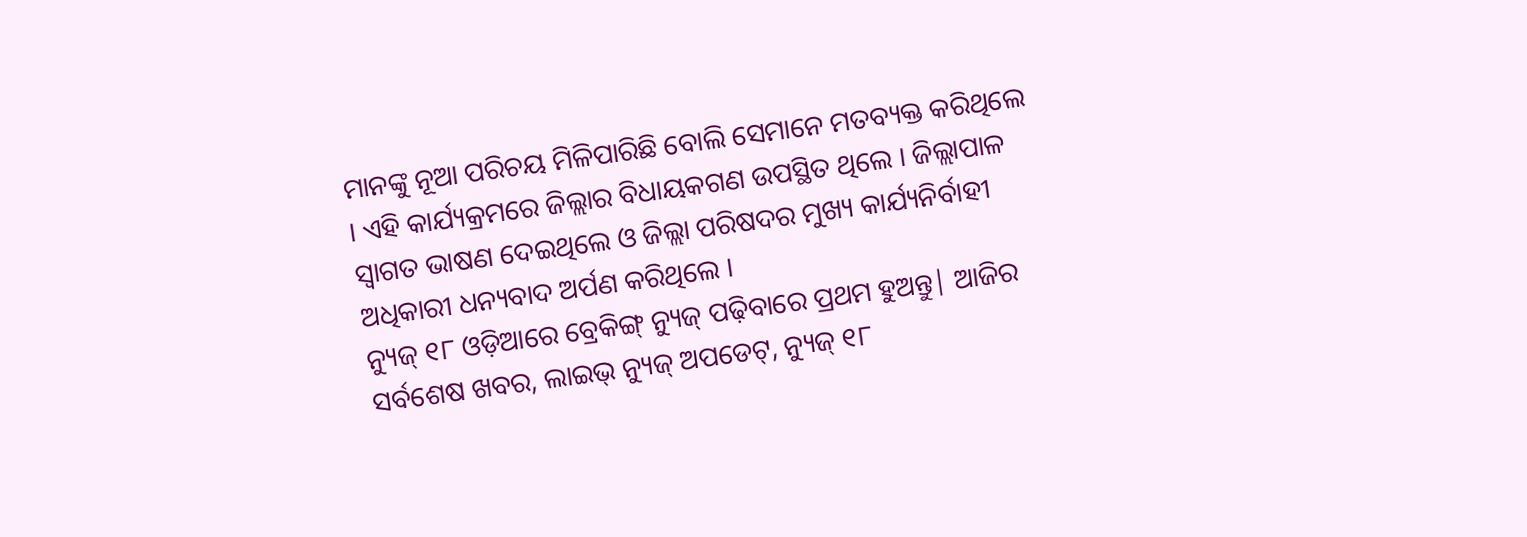ମାନଙ୍କୁ ନୂଆ ପରିଚୟ ମିଳିପାରିଛି ବୋଲି ସେମାନେ ମତବ୍ୟକ୍ତ କରିଥିଲେ । ଏହି କାର୍ଯ୍ୟକ୍ରମରେ ଜିଲ୍ଲାର ବିଧାୟକଗଣ ଉପସ୍ଥିତ ଥିଲେ । ଜିଲ୍ଲାପାଳ ସ୍ବାଗତ ଭାଷଣ ଦେଇଥିଲେ ଓ ଜିଲ୍ଲା ପରିଷଦର ମୁଖ୍ୟ କାର୍ଯ୍ୟନିର୍ବାହୀ ଅଧିକାରୀ ଧନ୍ୟବାଦ ଅର୍ପଣ କରିଥିଲେ ।
ନ୍ୟୁଜ୍ ୧୮ ଓଡ଼ିଆରେ ବ୍ରେକିଙ୍ଗ୍ ନ୍ୟୁଜ୍ ପଢ଼ିବାରେ ପ୍ରଥମ ହୁଅନ୍ତୁ| ଆଜିର ସର୍ବଶେଷ ଖବର, ଲାଇଭ୍ ନ୍ୟୁଜ୍ ଅପଡେଟ୍, ନ୍ୟୁଜ୍ ୧୮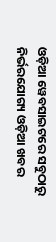ଓଡ଼ିଆ ୱେବସାଇଟରେ ସବୁଠାରୁ ନିର୍ଭରଯୋଗ୍ୟ ଓଡ଼ିଆ ଖବର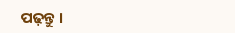ପଢ଼ନ୍ତୁ ।